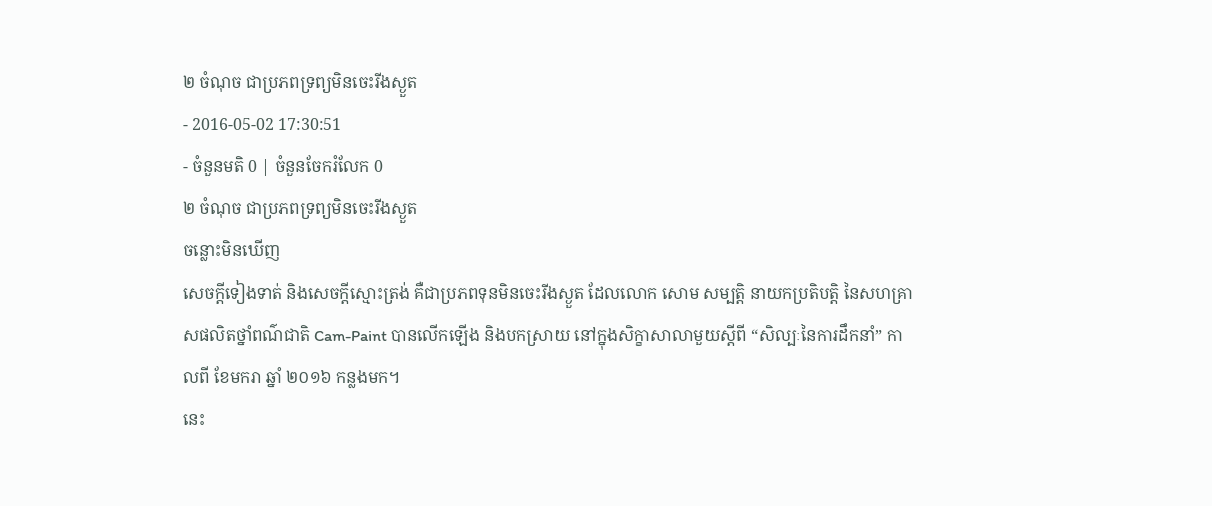២ ចំណុច ជាប្រភពទ្រព្យមិនចេះរីងស្ងួត
- 2016-05-02 17:30:51
- ចំនួនមតិ 0 | ចំនួនចែករំលែក 0
២ ចំណុច ជាប្រភពទ្រព្យមិនចេះរីងស្ងួត
ចន្លោះមិនឃើញ
សេចក្ដីទៀងទាត់ និងសេចក្ដីស្មោះត្រង់ គឺជាប្រភពទុនមិនចេះរីងស្ងួត ដែលលោក សោម សម្បត្តិ នាយកប្រតិបត្តិ នៃសហគ្រាសផលិតថ្នាំពណ៌ជាតិ Cam-Paint បានលើកឡើង និងបកស្រាយ នៅក្នុងសិក្ខាសាលាមួយស្ដីពី “សិល្បៈនៃការដឹកនាំ” កាលពី ខែមករា ឆ្នាំ ២០១៦ កន្លងមក។
នេះ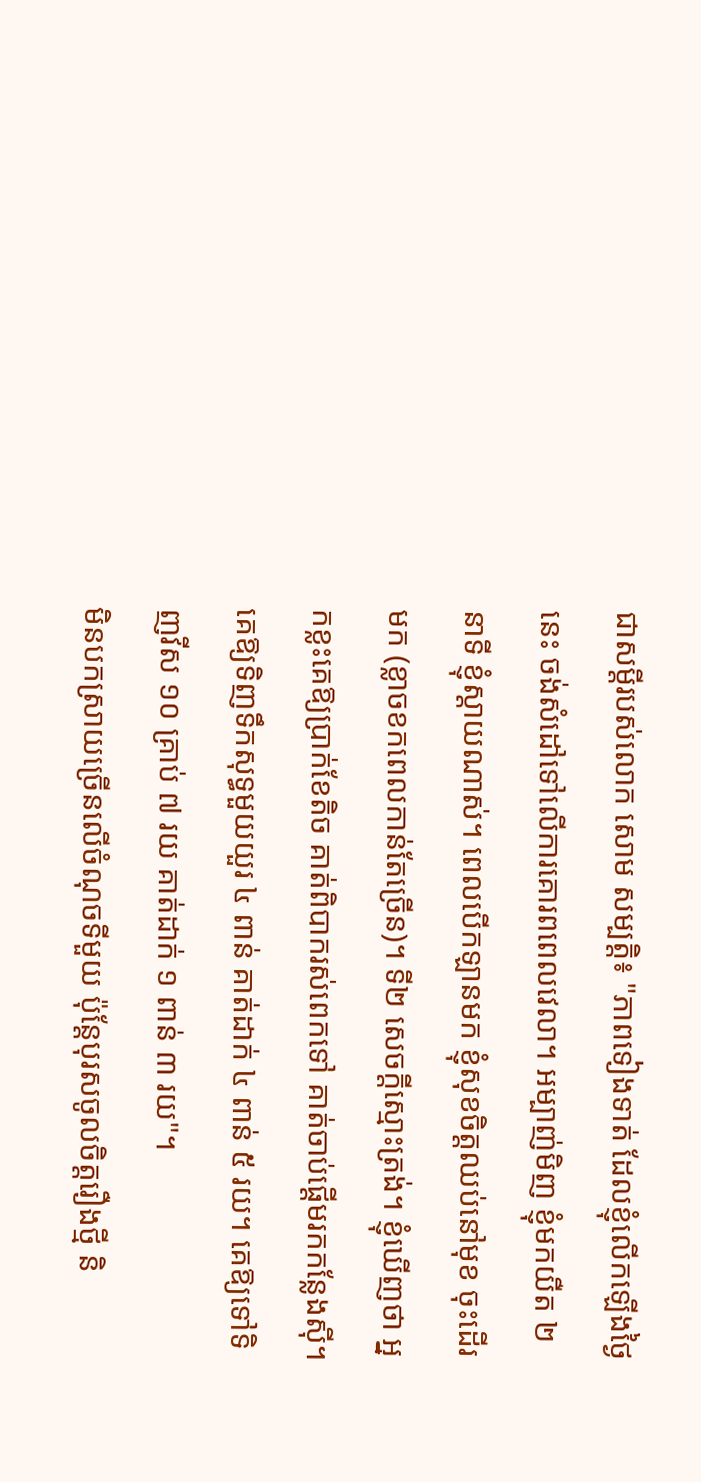ជាសម្ដីរបស់លោក សោម សម្បត្តិ៖ "ភាពទៀងទាត់ ដែលខ្ញុំលើកឡើងថ្ងៃនេះ ចង់សំដៅទៅលើការគោរពពេលវេលា។ អម្បាញ់មិញ ខ្ញុំមកយឺត ២ នាទី ខ្ញុំស្ដាយណាស់។ ពេលបើកឡានមក ខ្ញុំសុខចិត្តឈប់នៅមុខ ចុះដើរមក (ខ្លាចខកពេលកាន់តែច្រើន)។ ទី២ សេចក្ដីស្មោះត្រង់។ ខ្ញុំឃើញថា អ្នកខ្លះគេឱ្យប្រាក់ខែតិច គាត់ពិបាករស់ពេកទៅ គាត់ចាប់ផ្ដើមរកកន្លែងស៊ី។ គេឱ្យទិញទឹកសុទ្ធមួយយួរ ៤ ពាន់ គាត់ដាក់ ៤ ពាន់ ៥ រយ។ គេឱ្យទៅទិញវីស ១០ គ្រាប់ ៧ រយ គាត់ដាក់ ១ ពាន់ ៣ រយ"។
មិនបកស្រាយច្រើនលើចំណុចទីមួយ ប៉ុន្តែបុរសចូលចិត្តរឿងថ្មី និ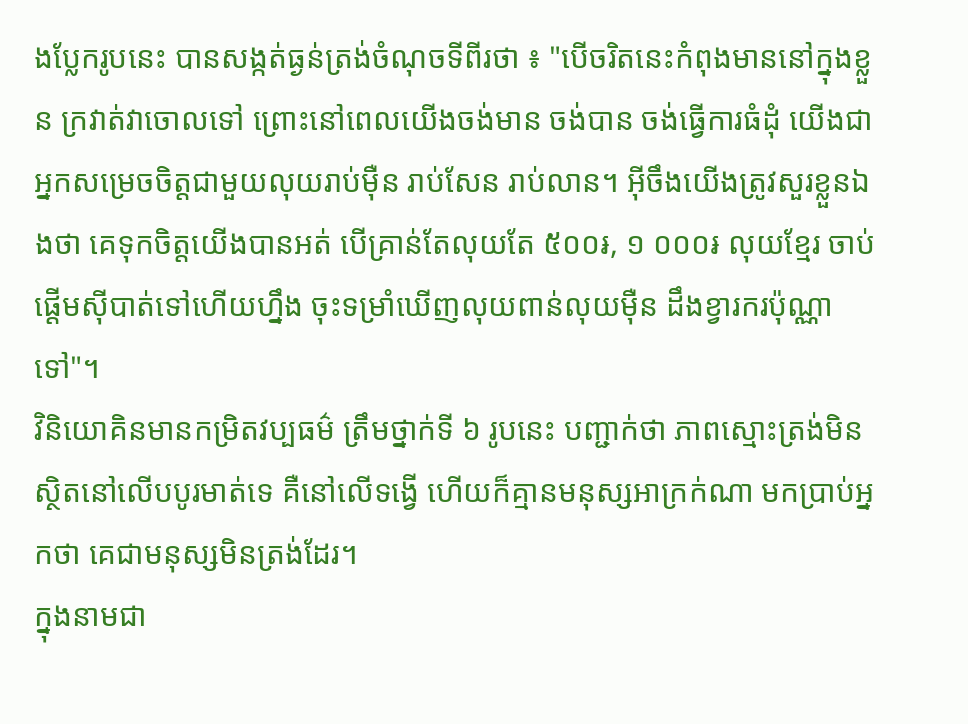ងប្លែករូបនេះ បានសង្កត់ធ្ងន់ត្រង់ចំណុចទីពីរថា ៖ "បើចរិតនេះកំពុងមាននៅក្នុងខ្លួន ក្រវាត់វាចោលទៅ ព្រោះនៅពេលយើងចង់មាន ចង់បាន ចង់ធ្វើការធំដុំ យើងជាអ្នកសម្រេចចិត្តជាមួយលុយរាប់ម៉ឺន រាប់សែន រាប់លាន។ អ៊ីចឹងយើងត្រូវសួរខ្លួនឯងថា គេទុកចិត្តយើងបានអត់ បើគ្រាន់តែលុយតែ ៥០០៛, ១ ០០០៛ លុយខ្មែរ ចាប់ផ្ដើមស៊ីបាត់ទៅហើយហ្នឹង ចុះទម្រាំឃើញលុយពាន់លុយម៉ឺន ដឹងខ្វារករប៉ុណ្ណាទៅ"។
វិនិយោគិនមានកម្រិតវប្បធម៌ ត្រឹមថ្នាក់ទី ៦ រូបនេះ បញ្ជាក់ថា ភាពស្មោះត្រង់មិនស្ថិតនៅលើបបូរមាត់ទេ គឺនៅលើទង្វើ ហើយក៏គ្មានមនុស្សអាក្រក់ណា មកប្រាប់អ្នកថា គេជាមនុស្សមិនត្រង់ដែរ។
ក្នុងនាមជា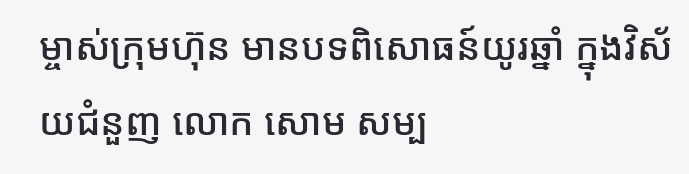ម្ចាស់ក្រុមហ៊ុន មានបទពិសោធន៍យូរឆ្នាំ ក្នុងវិស័យជំនួញ លោក សោម សម្ប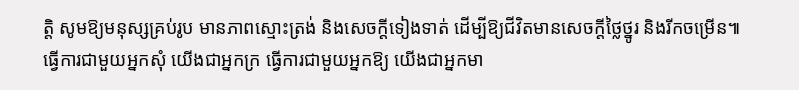ត្តិ សូមឱ្យមនុស្សគ្រប់រូប មានភាពស្មោះត្រង់ និងសេចក្ដីទៀងទាត់ ដើម្បីឱ្យជីវិតមានសេចក្ដីថ្លៃថ្នូរ និងរីកចម្រើន៕
ធ្វើការជាមួយអ្នកសុំ យើងជាអ្នកក្រ ធ្វើការជាមួយអ្នកឱ្យ យើងជាអ្នកមា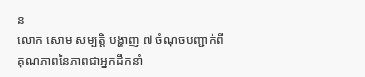ន
លោក សោម សម្បត្តិ បង្ហាញ ៧ ចំណុចបញ្ជាក់ពីគុណភាពនៃភាពជាអ្នកដឹកនាំ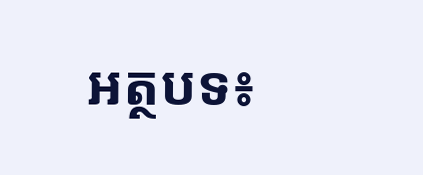អត្ថបទ៖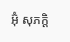អ៊ុំ សុភក្តិ